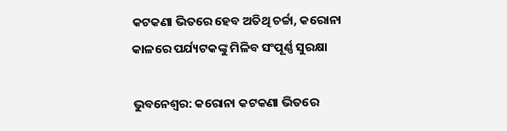କଟକଣା ଭିତରେ ହେବ ଅତିଥି ଚର୍ଚ୍ଚା, କରୋନା କାଳରେ ପର୍ଯ୍ୟଟକଙ୍କୁ ମିଳିବ ସଂପୂର୍ଣ୍ଣ ସୁରକ୍ଷା

ଭୁବନେଶ୍ୱର: କରୋନା କଟକଣା ଭିତରେ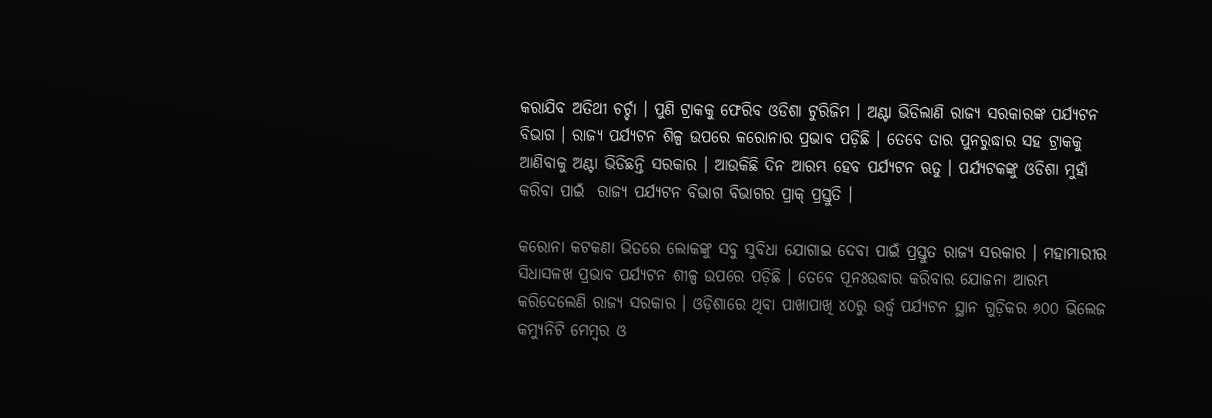କରାଯିବ ଅତିଥୀ ଚର୍ଚ୍ଚା । ପୁଣି ଟ୍ରାକକୁ ଫେରିବ ଓଡିଶା ଟୁରିଜିମ । ଅଣ୍ଟା ଭିଡିଲାଣି ରାଜ୍ୟ ସରକାରଙ୍କ ପର୍ଯ୍ୟଟନ ବିଭାଗ । ରାଜ୍ୟ ପର୍ଯ୍ୟଟନ ଶିଳ୍ପ ଉପରେ କରୋନାର ପ୍ରଭାବ ପଡ଼ିଛି । ତେବେ ତାର ପୁନରୁଦ୍ଧାର ସହ ଟ୍ରାକକୁ ଆଣିବାକୁ ଅଣ୍ଟା ଭିଡିଛନ୍ତି ସରକାର । ଆଉକିଛି ଦିନ ଆରମ୍ଭ ହେବ ପର୍ଯ୍ୟଟନ ଋତୁ । ପର୍ଯ୍ୟଟକଙ୍କୁ ଓଡିଶା ମୁହାଁ କରିବା ପାଇଁ  ରାଜ୍ୟ ପର୍ଯ୍ୟଟନ ବିଭାଗ ବିଭାଗର ପ୍ରାକ୍ ପ୍ରସ୍ତୁତି ।

କରୋନା କଟକଣା ଭିତରେ ଲୋକଙ୍କୁ ସବୁ ସୁବିଧା ଯୋଗାଇ ଦେବା ପାଇଁ ପ୍ରସ୍ତୁତ ରାଜ୍ୟ ସରକାର । ମହାମାରୀର ସିଧାସଳଖ ପ୍ରଭାବ ପର୍ଯ୍ୟଟନ ଶୀଳ୍ପ ଉପରେ ପଡ଼ିଛି । ତେବେ ପୂନଃଉଦ୍ଧାର କରିବାର ଯୋଜନା ଆରମ୍ଭ କରିଦେଲେଣି ରାଜ୍ୟ ସରକାର । ଓଡ଼ିଶାରେ ଥିବା ପାଖାପାଖି ୪୦ରୁ ଉର୍ଦ୍ଧ୍ୱ ପର୍ଯ୍ୟଟନ ସ୍ଥାନ ଗୁଡ଼ିକର ୬୦୦ ଭିଲେଜ କମ୍ୟୁନିଟି ମେମ୍ବର ଓ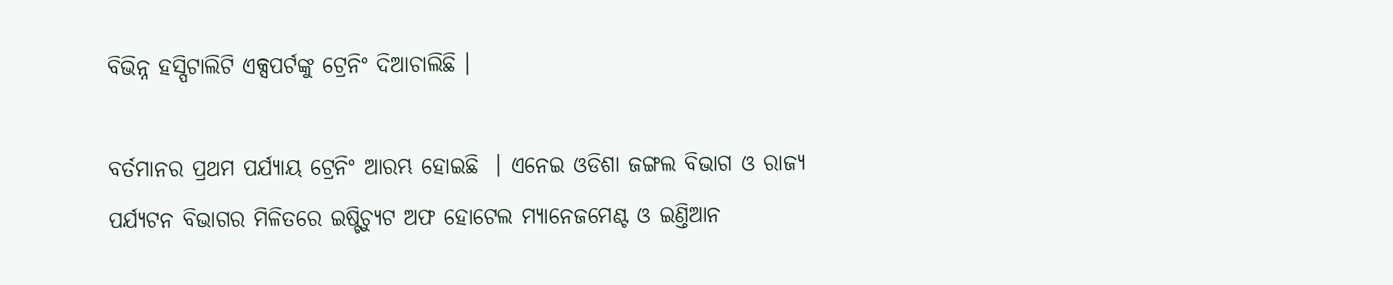ବିଭିନ୍ନ ହସ୍ପିଟାଲିଟି ଏକ୍ସପର୍ଟଙ୍କୁ ଟ୍ରେନିଂ ଦିଆଚାଲିଛି ।

ବର୍ତମାନର ପ୍ରଥମ ପର୍ଯ୍ୟାୟ ଟ୍ରେନିଂ ଆରମ୍ଭ ହୋଇଛି  । ଏନେଇ ଓଡିଶା ଜଙ୍ଗଲ ବିଭାଗ ଓ ରାଜ୍ୟ ପର୍ଯ୍ୟଟନ ବିଭାଗର ମିଳିତରେ ଇଷ୍ଟିଚ୍ୟୁଟ ଅଫ ହୋଟେଲ ମ୍ୟାନେଜମେଣ୍ଟ ଓ ଇଣ୍ତିଆନ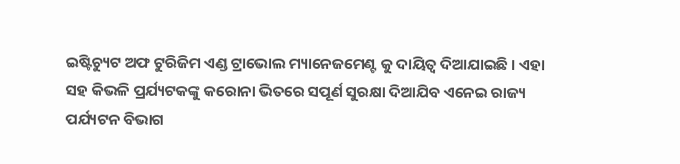ଇଷ୍ଟିଚ୍ୟୁଟ ଅଫ ଟୁରିଜିମ ଏଣ୍ଡ ଟ୍ରାଭୋଲ ମ୍ୟାନେଜମେଣ୍ଟ କୁ ଦାୟିତ୍ୱ ଦିଆଯାଇଛି । ଏହା ସହ କିଭଳି ପ୍ରର୍ଯ୍ୟଟକଙ୍କୁ କରୋନା ଭିତରେ ସପୂର୍ଣ ସୁରକ୍ଷା ଦିଆଯିବ ଏନେଇ ରାଜ୍ୟ ପର୍ଯ୍ୟଟନ ବିଭାଗ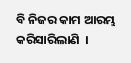ବି ନିଜର କାମ ଆରମ୍ଭ କରିସାରିଲାଣି  ।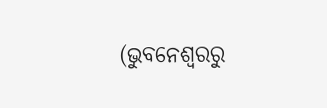(ଭୁବନେଶ୍ୱରରୁ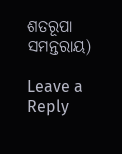ଶତରୂପା ସମନ୍ତରାୟ)

Leave a Reply